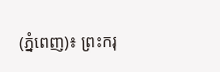(ភ្នំពេញ)៖ ព្រះករុ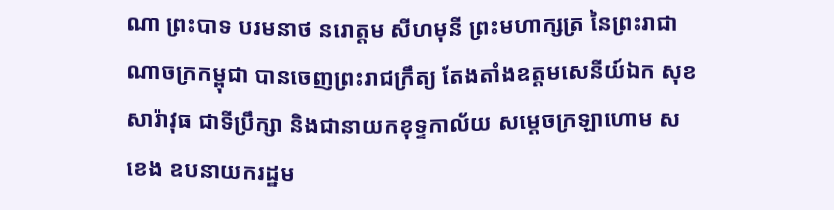ណា ព្រះបាទ បរមនាថ នរោត្តម សីហមុនី ព្រះមហាក្សត្រ នៃព្រះរាជាណាចក្រកម្ពុជា បានចេញព្រះរាជក្រឹត្យ តែងតាំងឧត្តមសេនីយ៍ឯក សុខ សារ៉ាវុធ ជាទីប្រឹក្សា និងជានាយកខុទ្ទកាល័យ សម្តេចក្រឡាហោម ស ខេង ឧបនាយករដ្ឋម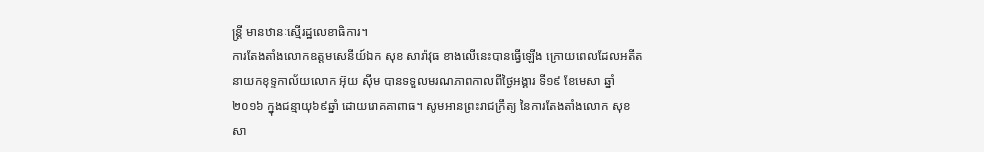ន្រ្តី មានឋានៈស្មើរដ្ឋលេខាធិការ។
ការតែងតាំងលោកឧត្តមសេនីយ៍ឯក សុខ សារ៉ាវុធ ខាងលើនេះបានធ្វើឡើង ក្រោយពេលដែលអតីតនាយកខុទ្ទកាល័យលោក អ៊ុយ ស៊ីម បានទទួលមរណភាពកាលពីថ្ងៃអង្គារ ទី១៩ ខែមេសា ឆ្នាំ២០១៦ ក្នុងជន្មាយុ៦៩ឆ្នាំ ដោយរោគគាពាធ។ សូមអានព្រះរាជក្រឹត្យ នៃការតែងតាំងលោក សុខ សា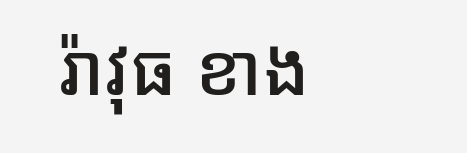រ៉ាវុធ ខាង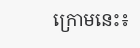ក្រោមនេះ៖